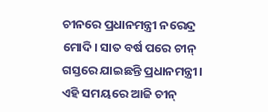ଚୀନରେ ପ୍ରଧାନମନ୍ତ୍ରୀ ନରେନ୍ଦ୍ର ମୋଦି। ସାତ ବର୍ଷ ପରେ ଚୀନ୍ ଗସ୍ତରେ ଯାଇଛନ୍ତି ପ୍ରଧାନମନ୍ତ୍ରୀ। ଏହି ସମୟରେ ଆଜି ଚୀନ୍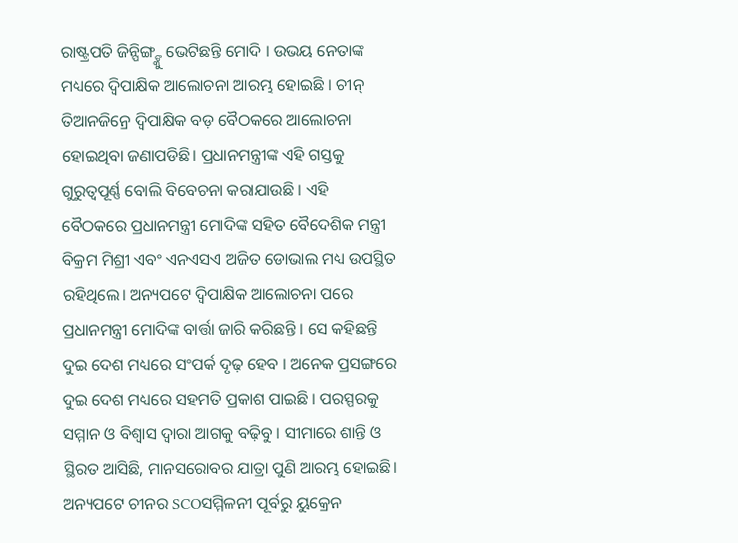ରାଷ୍ଟ୍ରପତି ଜିନ୍ପିଙ୍ଗ୍ଙ୍କୁ ଭେଟିଛନ୍ତି ମୋଦି । ଉଭୟ ନେତାଙ୍କ ମଧ୍ୟରେ ଦ୍ବିପାକ୍ଷିକ ଆଲୋଚନା ଆରମ୍ଭ ହୋଇଛି । ଚୀନ୍ ତିଆନଜିନ୍ରେ ଦ୍ବିପାକ୍ଷିକ ବଡ଼ ବୈଠକରେ ଆଲୋଚନା ହୋଇଥିବା ଜଣାପଡିଛି। ପ୍ରଧାନମନ୍ତ୍ରୀଙ୍କ ଏହି ଗସ୍ତକୁ ଗୁରୁତ୍ୱପୂର୍ଣ୍ଣ ବୋଲି ବିବେଚନା କରାଯାଉଛି । ଏହି ବୈଠକରେ ପ୍ରଧାନମନ୍ତ୍ରୀ ମୋଦିଙ୍କ ସହିତ ବୈଦେଶିକ ମନ୍ତ୍ରୀ ବିକ୍ରମ ମିଶ୍ରୀ ଏବଂ ଏନଏସଏ ଅଜିତ ଡୋଭାଲ ମଧ୍ୟ ଉପସ୍ଥିତ ରହିଥିଲେ। ଅନ୍ୟପଟେ ଦ୍ବିପାକ୍ଷିକ ଆଲୋଚନା ପରେ ପ୍ରଧାନମନ୍ତ୍ରୀ ମୋଦିଙ୍କ ବାର୍ତ୍ତା ଜାରି କରିଛନ୍ତି । ସେ କହିଛନ୍ତି ଦୁଇ ଦେଶ ମଧ୍ୟରେ ସଂପର୍କ ଦୃଢ଼ ହେବ । ଅନେକ ପ୍ରସଙ୍ଗରେ ଦୁଇ ଦେଶ ମଧ୍ୟରେ ସହମତି ପ୍ରକାଶ ପାଇଛି । ପରସ୍ପରକୁ ସମ୍ମାନ ଓ ବିଶ୍ବାସ ଦ୍ବାରା ଆଗକୁ ବଢ଼ିବୁ । ସୀମାରେ ଶାନ୍ତି ଓ ସ୍ଥିରତ ଆସିଛି, ମାନସରୋବର ଯାତ୍ରା ପୁଣି ଆରମ୍ଭ ହୋଇଛି। ଅନ୍ୟପଟେ ଚୀନର SCOସମ୍ମିଳନୀ ପୂର୍ବରୁ ୟୁକ୍ରେନ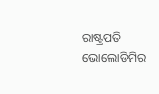ରାଷ୍ଟ୍ରପତି ଭୋଲୋଡିମିର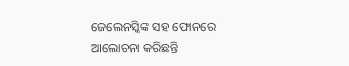ଜେଲେନସ୍କିଙ୍କ ସହ ଫୋନରେ ଆଲୋଚନା କରିଛନ୍ତି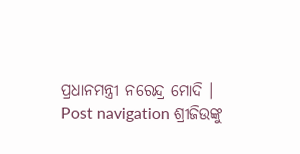ପ୍ରଧାନମନ୍ତ୍ରୀ ନରେନ୍ଦ୍ର ମୋଦି । Post navigation ଶ୍ରୀଜିଉଙ୍କୁ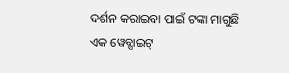ଦର୍ଶନ କରାଇବା ପାଇଁ ଟଙ୍କା ମାଗୁଛି ଏକ ୱେବ୍ସାଇଟ୍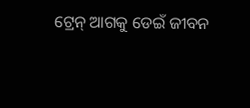ଟ୍ରେନ୍ ଆଗକୁ ଡେଇଁ ଜୀବନ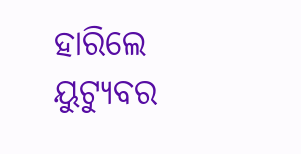ହାରିଲେ ୟୁଟ୍ୟୁବର